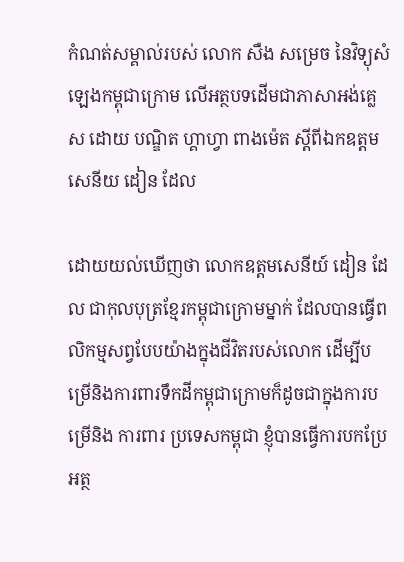កំណត់សម្គាល់របស់ លោក សឺង សម្រេច នៃវិទ្យុសំឡេងកម្ពុជាក្រោម លើអត្ថបទដើមជាភាសាអង់គ្លេស ដោយ បណ្ឌិត ហ្គាហ្វា ពាងម៉េត ស្ដីពីឯកឧត្តមសេនីយ ដៀន ដែល

ដោយយល់ឃើញថា លោកឧត្តមសេនីយ៍ ដៀន ដែល ជាកុលបុត្រខ្មែរកម្ពុជាក្រោមម្នាក់ ដែលបានធ្វើពលិកម្មសព្វបែបយ៉ាងក្នុងជីវិតរបស់លោក ដើម្បីបម្រើនិងការពារទឹកដីកម្ពុជាក្រោមក៏ដូចជាក្នុងការបម្រើនិង ការពារ ប្រទេសកម្ពុជា ខ្ញុំបានធ្វើការបកប្រែអត្ថ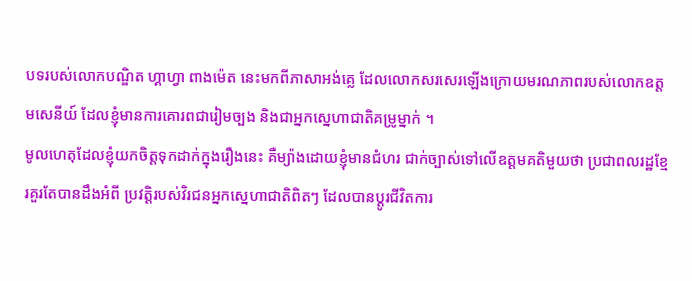បទរបស់លោកបណ្ឌិត ហ្គាហ្វា ពាងម៉េត នេះមកពីភាសាអង់គ្លេ ដែលលោកសរសេរឡើងក្រោយមរណភាពរបស់លោកឧត្តមសេនីយ៍ ដែលខ្ញុំមានការគោរពជារៀមច្បង និងជាអ្នកស្នេហាជាតិគម្រូម្នាក់ ។
មូលហេតុដែលខ្ញុំយកចិត្តទុកដាក់ក្នុងរឿងនេះ គឺម្យ៉ាងដោយខ្ញុំមានជំហរ ជាក់ច្បាស់ទៅលើឧត្តមគតិមួយថា ប្រជាពលរដ្ឋខ្មែរគួរតែបានដឹងអំពី ប្រវត្តិរបស់វិរជនអ្នកស្នេហាជាតិពិតៗ ដែលបានប្តូរជីវិតការ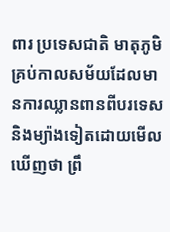ពារ ប្រទេសជាតិ មាតុភូមិគ្រប់កាលសម័យដែលមានការឈ្លានពានពីបរទេស និងម្យ៉ាងទៀតដោយមើលឃើញថា ព្រឹ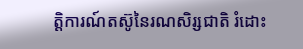ត្តិការណ៍តស៊ូនៃរណសិរ្សជាតិ រំដោះ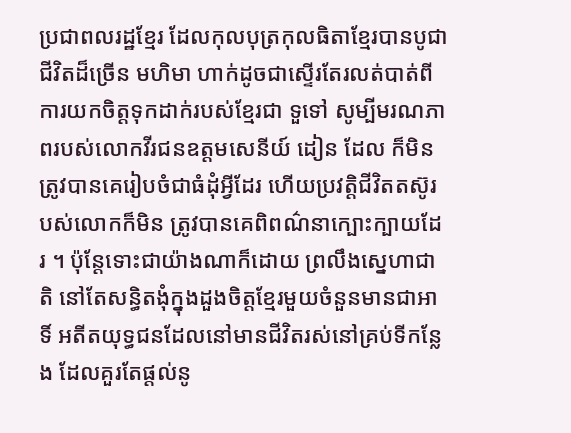ប្រជាពលរដ្ឋខ្មែរ ដែលកុលបុត្រកុលធិតាខ្មែរបានបូជាជីវិតដ៏ច្រើន មហិមា ហាក់ដូចជាស្ទើរតែរលត់បាត់ពីការយកចិត្តទុកដាក់របស់ខ្មែរជា ទួទៅ សូម្បីមរណភាពរបស់លោកវីរជនឧត្តមសេនីយ៍ ដៀន ដែល ក៏មិនត្រូវបានគេរៀបចំជាធំដុំអ្វីដែរ ហើយប្រវត្តិជីវិតតស៊ូរបស់លោកក៏មិន ត្រូវបានគេពិពណ៌នាក្បោះក្បាយដែរ ។ ប៉ុន្តែទោះជាយ៉ាងណាក៏ដោយ ព្រលឹងស្នេហាជាតិ នៅតែសន្ធិតងុំក្នុងដួងចិត្តខ្មែរមួយចំនួនមានជាអាទិ៍ អតីតយុទ្ធជនដែលនៅមានជីវិតរស់នៅគ្រប់ទីកន្លែង ដែលគួរតែផ្តល់នូ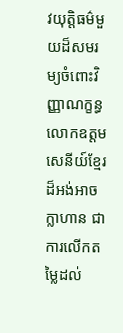វយុត្តិធម៌មួយដ៏សមរម្យចំពោះវិញ្ញាណក្ខន្ធលោកឧត្តម សេនីយ៍ខ្មែរដ៏អង់អាចក្លាហាន ជាការលើកតម្លៃដល់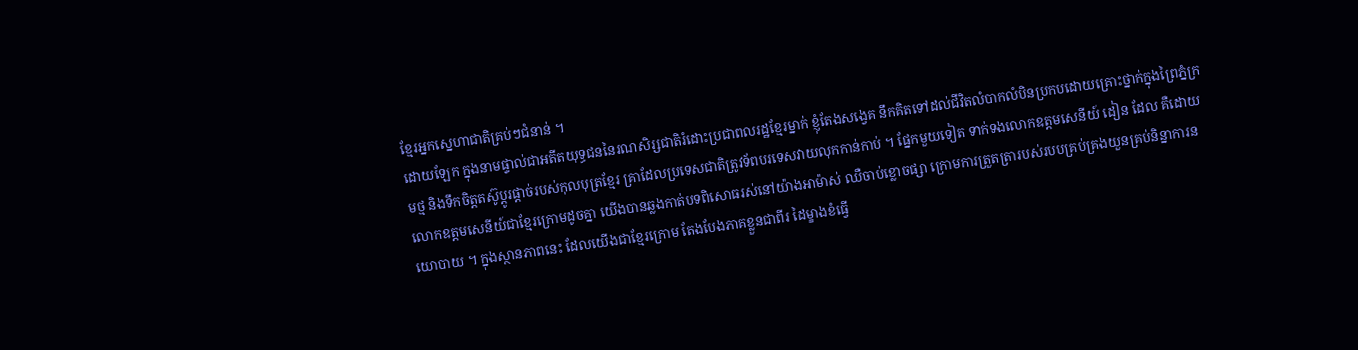ខ្មែរអ្នកស្នេហាជាតិគ្រប់ៗជំនាន់ ។
ដោយឡែក ក្នុងនាមផ្ទាល់ជាអតីតយុទ្ធជននៃរណសិរ្សជាតិរំដោះប្រជាពលរដ្ឋខ្មែរម្នាក់ ខ្ញុំតែងសង្វេគ នឹកគិតទៅដល់ជីវិតលំបាកលំបិនប្រកបដោយគ្រោះថ្នាក់ក្នុងព្រៃភ្នំក្រមថ្ម និងទឹកចិត្តតស៊ូប្តូរផ្តាច់របស់កុលបុត្រខ្មែរ គ្រាដែលប្រទេសជាតិត្រូវទ័ពបរទេសវាយលុកកាន់កាប់ ។ ផ្នែកមួយទៀត ទាក់ទងលោកឧត្តមសេនីយ៍ ដៀន ដែល គឺដោយលោកឧត្តមសេនីយ៍ជាខ្មែរក្រោមដូចគ្នា យើងបានឆ្លងកាត់បទពិសោធរស់នៅយ៉ាងអាម៉ាស់ ឈឺចាប់ខ្លោចផ្សា ក្រោមការត្រួតត្រារបស់របបគ្រប់គ្រងយួនគ្រប់និន្នាការនយោបាយ ។ ក្នុងស្ថានភាពនេះ ដែលយើងជាខ្មែរក្រោម តែងបែងភាគខ្លួនជាពីរ ដៃម្ខាងខំធ្វើ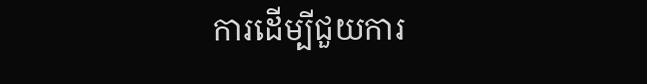ការដើម្បីជួយការ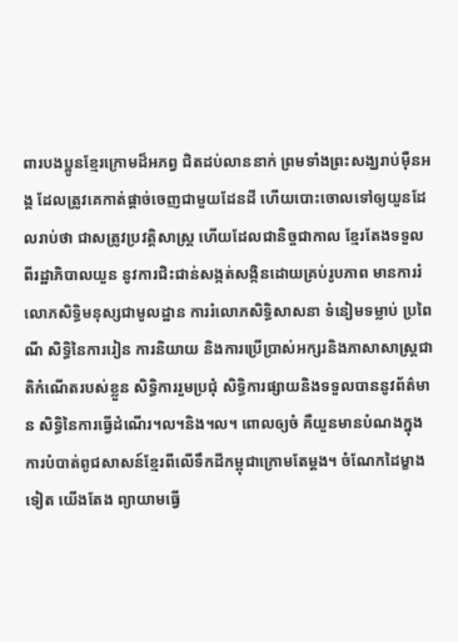ពារបងប្អូនខ្មែរក្រោមដ៏អភព្វ ជិតដប់លាននាក់ ព្រមទាំងព្រះសង្ឃរាប់ម៉ឺនអង្គ ដែលត្រូវគេកាត់ផ្តាច់ចេញជាមួយដែនដី ហើយបោះចោលទៅឲ្យយួនដែលរាប់ថា ជាសត្រូវប្រវត្តិសាស្ត្រ ហើយដែលជានិច្ចជាកាល ខ្មែរតែងទទួលពីរដ្ឋាភិបាលយួន នូវការជិះជាន់សង្កត់សង្កិនដោយគ្រប់រូបភាព មានការរំលោភសិទ្ធិមនុស្សជាមូលដ្ឋាន ការរំលោភសិទ្ធិសាសនា ទំនៀមទម្លាប់ ប្រពៃណី សិទ្ធិនៃការរៀន ការនិយាយ និងការប្រើប្រាស់អក្សរនិងភាសាសាស្ត្រជាតិកំណើតរបស់ខ្លួន សិទ្ធិការរួមប្រជុំ សិទ្ធិការផ្សាយនិងទទួលបាននូវព័ត៌មាន សិទ្ធិនៃការធ្វើដំណើរ។ល។និង។ល។ ពោលឲ្យចំ គឺយួនមានបំណងក្នុងការបំបាត់ពូជសាសន៍ខ្មែរពីលើទឹកដីកម្ពុជាក្រោមតែម្តង។ ចំណែកដៃម្ខាងទៀត យើងតែង ព្យាយាមធ្វើ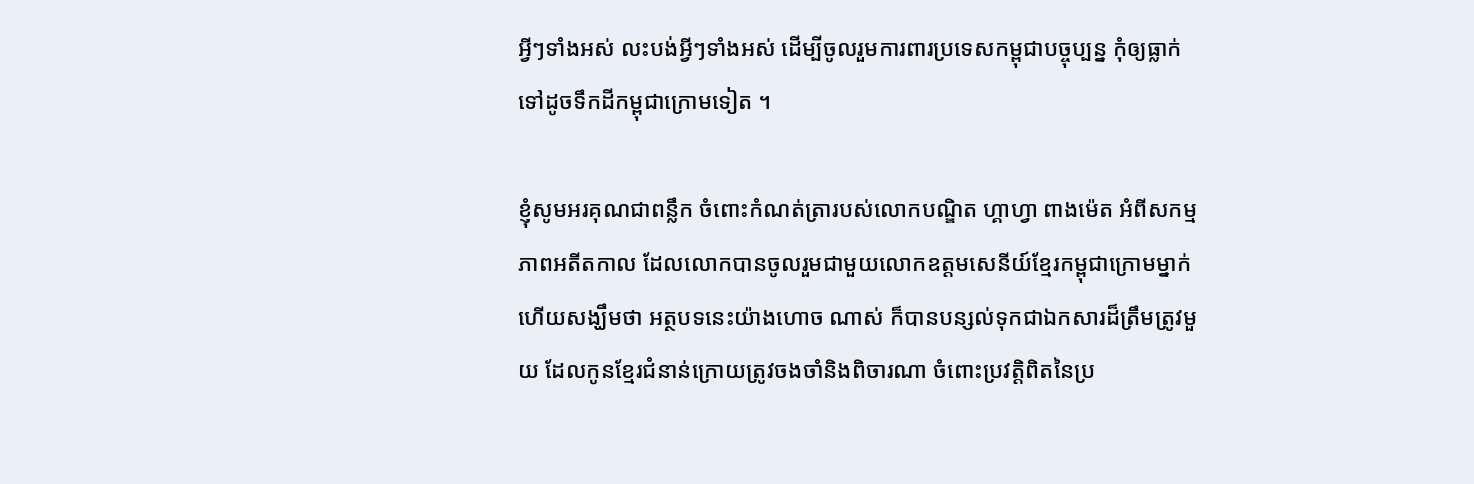អ្វីៗទាំងអស់ លះបង់អ្វីៗទាំងអស់ ដើម្បីចូលរួមការពារប្រទេសកម្ពុជាបច្ចុប្បន្ន កុំឲ្យធ្លាក់ទៅដូចទឹកដីកម្ពុជាក្រោមទៀត ។

ខ្ញុំសូមអរគុណជាពន្លឹក ចំពោះកំណត់ត្រារបស់លោកបណ្ឌិត ហ្គាហ្វា ពាងម៉េត អំពីសកម្មភាពអតីតកាល ដែលលោកបានចូលរួមជាមួយលោកឧត្តមសេនីយ៍ខ្មែរកម្ពុជាក្រោមម្នាក់ ហើយសង្ឃឹមថា អត្ថបទនេះយ៉ាងហោច ណាស់ ក៏បានបន្សល់ទុកជាឯកសារដ៏ត្រឹមត្រូវមួយ ដែលកូនខ្មែរជំនាន់ក្រោយត្រូវចងចាំនិងពិចារណា ចំពោះប្រវត្តិពិតនៃប្រ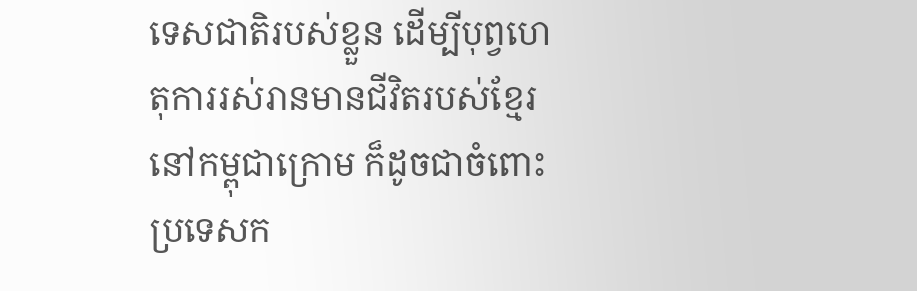ទេសជាតិរបស់ខ្លួន ដើម្បីបុព្វហេតុការរស់រានមានជីវិតរបស់ខ្មែរនៅកម្ពុជាក្រោម ក៏ដូចជាចំពោះប្រទេសក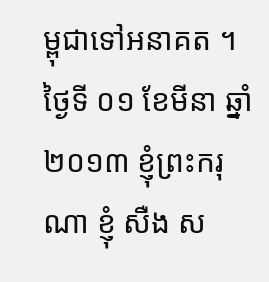ម្ពុជាទៅអនាគត ។ ថ្ងៃទី ០១ ខែមីនា ឆ្នាំ ២០១៣ ខ្ញុំព្រះករុណា ខ្ញុំ សឺង ស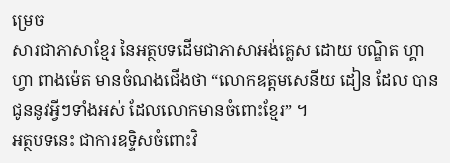ម្រេច
សារជាភាសាខ្មែរ នៃអត្ថបទដើមជាភាសាអង់គ្លេស ដោយ បណ្ឌិត ហ្គាហ្វា ពាងម៉េត មានចំណងជើងថា “លោកឧត្តមសេនីយ ដៀន ដែល បានជូននូវអ្វីៗទាំងអស់ ដែលលោកមានចំពោះខ្មែរ” ។
អត្ថបទនេះ ជាការឧទ្ទិសចំពោះវិ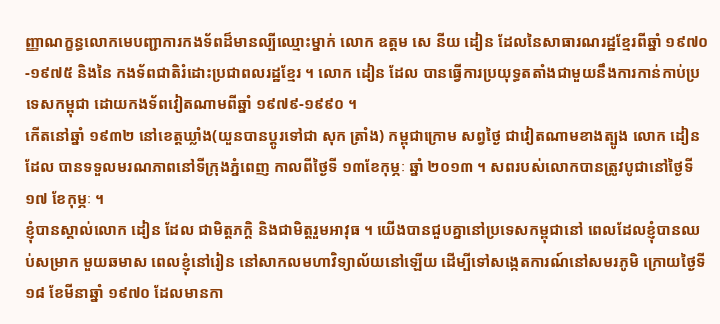ញ្ញាណក្ខន្ធលោកមេបញ្ជាការកងទ័ពដ៏មានល្បីឈ្មោះម្នាក់ លោក ឧត្តម សេ នីយ ដៀន ដែលនៃសាធារណរដ្ឋខ្មែរពីឆ្នាំ ១៩៧០-១៩៧៥ និងនៃ កងទ័ពជាតិរំដោះប្រជាពលរដ្ឋខ្មែរ ។ លោក ដៀន ដែល បានធ្វើការប្រយុទ្ធតតាំងជាមួយនឹងការកាន់កាប់ប្រទេសកម្ពុជា ដោយកងទ័ពវៀតណាមពីឆ្នាំ ១៩៧៩-១៩៩០ ។
កើតនៅឆ្នាំ ១៩៣២ នៅខេត្តឃ្លាំង(យួនបានប្តូរទៅជា សុក ត្រាំង) កម្ពុជាក្រោម សព្វថ្ងៃ ជាវៀតណាមខាងត្បូង លោក ដៀន ដែល បានទទួលមរណភាពនៅទីក្រុងភ្នំពេញ កាលពីថ្ងៃទី ១៣ខែកុម្ភៈ ឆ្នាំ ២០១៣ ។ សពរបស់លោកបានត្រូវបូជានៅថ្ងៃទី ១៧ ខែកុម្ភៈ ។
ខ្ញុំបានស្គាល់លោក ដៀន ដែល ជាមិត្តភក្តិ និងជាមិត្តរួមអាវុធ ។ យើងបានជួបគ្នានៅប្រទេសកម្ពុជានៅ ពេលដែលខ្ញុំបានឈប់សម្រាក មួយឆមាស ពេលខ្ញុំនៅរៀន នៅសាកលមហាវិទ្យាល័យនៅឡើយ ដើម្បីទៅសង្កេតការណ៍នៅសមរភូមិ ក្រោយថ្ងៃទី ១៨ ខែមីនាឆ្នាំ ១៩៧០ ដែលមានកា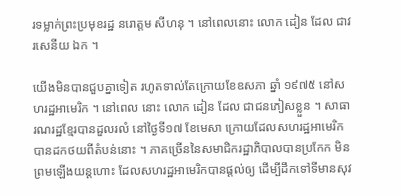រទម្លាក់ព្រះប្រមុខរដ្ឋ នរោត្តម សីហនុ ។ នៅពេលនោះ លោក ដៀន ដែល ជាវរសេនីយ ឯក ។

យើងមិនបានជួបគ្នាទៀត រហូតទាល់តែក្រោយខែឧសភា ឆ្នាំ ១៩៧៥ នៅសហរដ្ឋអាមេរិក ។ នៅពេល នោះ លោក ដៀន ដែល ជាជនភៀសខ្លួន ។ សាធារណរដ្ឋខ្មែរបានដួលរលំ នៅថ្ងៃទី១៧ ខែមេសា ក្រោយដែលសហរដ្ឋអាមេរិកបានដកថយពីតំបន់នោះ ។ ភាគច្រើននៃសមាជិករដ្ឋាភិបាលបានប្រកែក មិនព្រមឡើងយន្តហោះ ដែលសហរដ្ឋអាមេរិកបានផ្តល់ឲ្យ ដើម្បីដឹកទៅទីមានសុវ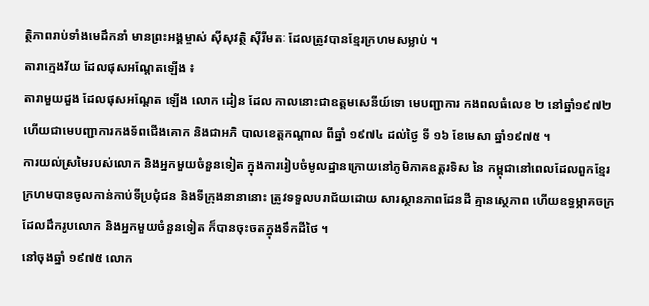ត្ថិភាពរាប់ទាំងមេដឹកនាំ មានព្រះអង្គម្ចាស់ ស៊ីសុវត្ថិ ស៊ីរីមតៈ ដែលត្រូវបានខ្មែរក្រហមសម្លាប់ ។
តារាក្មេងវ័យ ដែលផុសអណ្តែតឡើង ៖
តារាមួយដួង ដែលផុសអណ្តែត ឡើង លោក ដៀន ដែល កាលនោះជាឧត្តមសេនីយ៍ទោ មេបញ្ជាការ កងពលធំលេខ ២ នៅឆ្នាំ១៩៧២ ហើយជាមេបញ្ជាការកងទ័ពជើងគោក និងជាអភិ បាលខេត្តកណ្តាល ពីឆ្នាំ ១៩៧៤ ដល់ថ្ងៃ ទី ១៦ ខែមេសា ឆ្នាំ១៩៧៥ ។
ការយល់ស្រមៃរបស់លោក និងអ្នកមួយចំនួនទៀត ក្នុងការរៀបចំមូលដ្ឋានក្រោយនៅភូមិភាគឧត្តរទិស នៃ កម្ពុជានៅពេលដែលពួកខ្មែរក្រហមបានចូលកាន់កាប់ទីប្រជុំជន និងទីក្រុងនានានោះ ត្រូវទទួលបរាជ័យដោយ សារស្ថានភាពដែនដី គ្មានស្ថេភាព ហើយឧទ្ធម្ភាគចក្រ ដែលដឹករូបលោក និងអ្នកមួយចំនួនទៀត ក៏បានចុះចតក្នុងទឹកដីថៃ ។
នៅចុងឆ្នាំ ១៩៧៥ លោក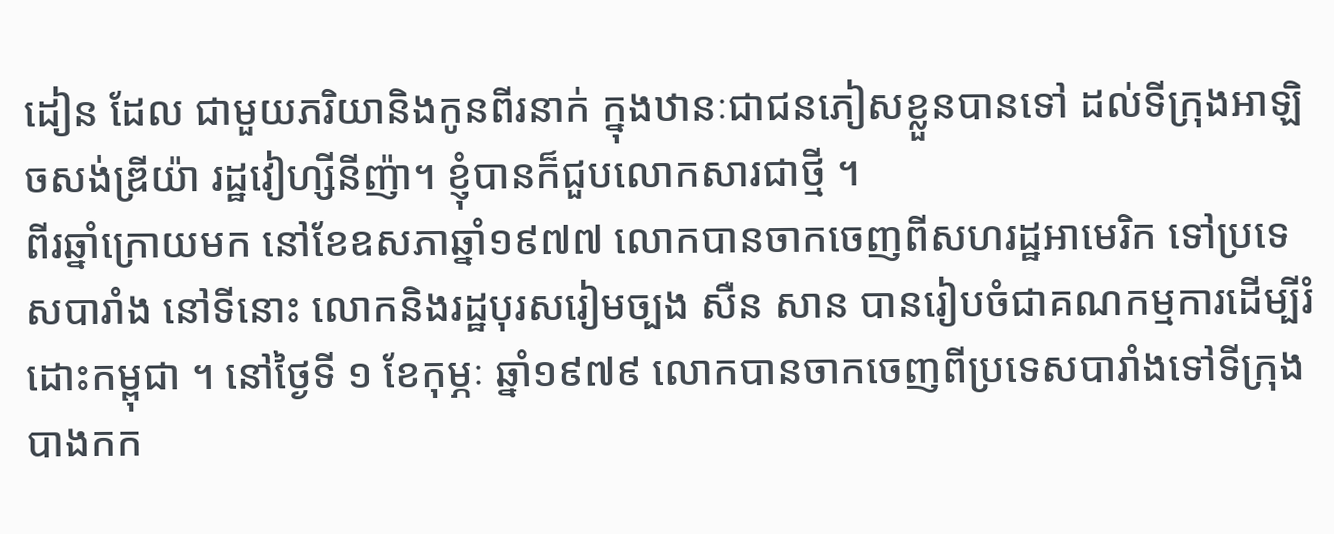ដៀន ដែល ជាមួយភរិយានិងកូនពីរនាក់ ក្នុងឋានៈជាជនភៀសខ្លួនបានទៅ ដល់ទីក្រុងអាឡិចសង់ឌ្រីយ៉ា រដ្ឋវៀហ្សីនីញ៉ា។ ខ្ញុំបានក៏ជួបលោកសារជាថ្មី ។
ពីរឆ្នាំក្រោយមក នៅខែឧសភាឆ្នាំ១៩៧៧ លោកបានចាកចេញពីសហរដ្ឋអាមេរិក ទៅប្រទេសបារាំង នៅទីនោះ លោកនិងរដ្ឋបុរសរៀមច្បង សឺន សាន បានរៀបចំជាគណកម្មការដើម្បីរំដោះកម្ពុជា ។ នៅថ្ងៃទី ១ ខែកុម្ភៈ ឆ្នាំ១៩៧៩ លោកបានចាកចេញពីប្រទេសបារាំងទៅទីក្រុងបាងកក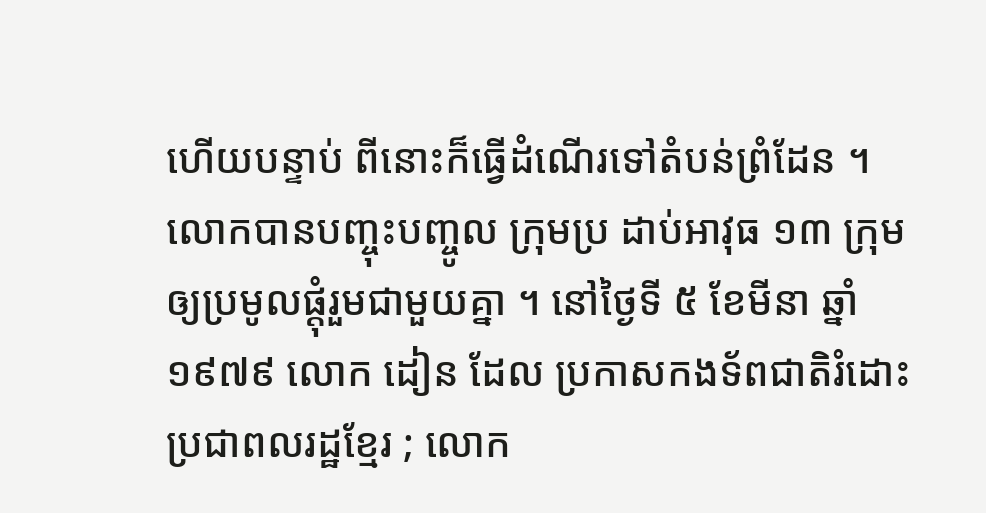ហើយបន្ទាប់ ពីនោះក៏ធ្វើដំណើរទៅតំបន់ព្រំដែន ។
លោកបានបញ្ចុះបញ្ចូល ក្រុមប្រ ដាប់អាវុធ ១៣ ក្រុម ឲ្យប្រមូលផ្តុំរួមជាមួយគ្នា ។ នៅថ្ងៃទី ៥ ខែមីនា ឆ្នាំ១៩៧៩ លោក ដៀន ដែល ប្រកាសកងទ័ពជាតិរំដោះប្រជាពលរដ្ឋខ្មែរ ; លោក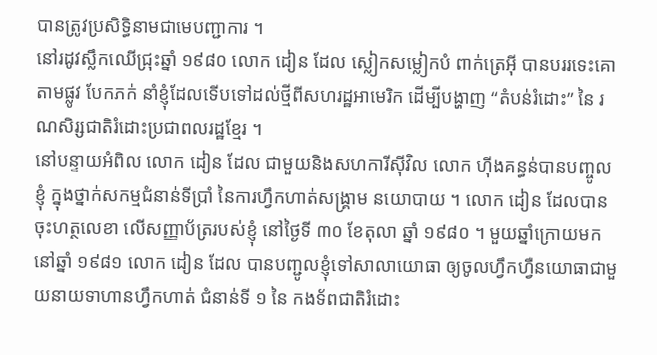បានត្រូវប្រសិទ្ធិនាមជាមេបញ្ជាការ ។
នៅរដូវស្លឹកឈើជ្រុះឆ្នាំ ១៩៨០ លោក ដៀន ដែល ស្លៀកសម្លៀកបំ ពាក់ត្រេអ៊ី បានបររទេះគោតាមផ្លូវ បែកភក់ នាំខ្ញុំដែលទើបទៅដល់ថ្មីពីសហរដ្ឋអាមេរិក ដើម្បីបង្ហាញ “តំបន់រំដោះ” នៃ រណសិរ្សជាតិរំដោះប្រជាពលរដ្ឋខ្មែរ ។
នៅបន្ទាយអំពិល លោក ដៀន ដែល ជាមួយនិងសហការីស៊ីវិល លោក ហ៊ីងគន្ធន់បានបញ្ចូលខ្ញុំ ក្នុងថ្នាក់សកម្មជំនាន់ទីប្រាំ នៃការហ្វឹកហាត់សង្គ្រាម នយោបាយ ។ លោក ដៀន ដែលបានចុះហត្ថលេខា លើសញ្ញាប័ត្ររបស់ខ្ញុំ នៅថ្ងៃទី ៣០ ខែតុលា ឆ្នាំ ១៩៨០ ។ មួយឆ្នាំក្រោយមក នៅឆ្នាំ ១៩៨១ លោក ដៀន ដែល បានបញ្ជូលខ្ញុំទៅសាលាយោធា ឲ្យចូលហ្វឹកហ្វឺនយោធាជាមួយនាយទាហានហ្វឹកហាត់ ជំនាន់ទី ១ នៃ កងទ័ពជាតិរំដោះ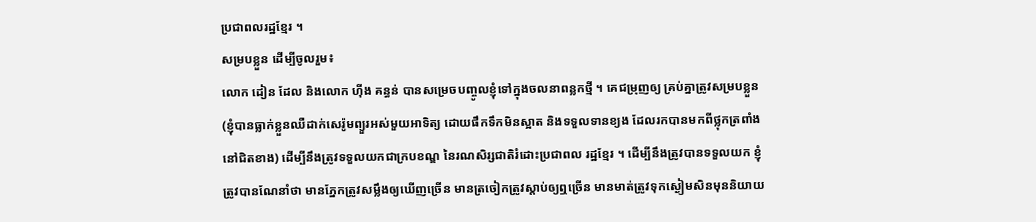ប្រជាពលរដ្ឋខ្មែរ ។
សម្របខ្លួន ដើម្បីចូលរួម៖
លោក ដៀន ដែល និងលោក ហ៊ីង គន្ធន់ បានសម្រេចបញ្ចូលខ្ញុំទៅក្នុងចលនាពន្លកថ្មី ។ គេជម្រុញឲ្យ គ្រប់គ្នាត្រូវសម្របខ្លួន (ខ្ញុំបានធ្លាក់ខ្លួនឈឺដាក់សេរ៉ូមព្យួរអស់មួយអាទិត្យ ដោយផឹកទឹកមិនស្អាត និងទទួលទានខ្យង ដែលរកបានមកពីថ្លុកត្រពាំង នៅជិតខាង) ដើម្បីនឹងត្រូវទទួលយកជាក្របខណ្ឌ នៃរណសិរ្សជាតិរំដោះប្រជាពល រដ្ឋខ្មែរ ។ ដើម្បីនឹងត្រូវបានទទួលយក ខ្ញុំត្រូវបានណែនាំថា មានភ្នែកត្រូវសម្លឹងឲ្យឃើញច្រើន មានត្រចៀកត្រូវស្តាប់ឲ្យឮច្រើន មានមាត់ត្រូវទុកស្ងៀមសិនមុននិយាយ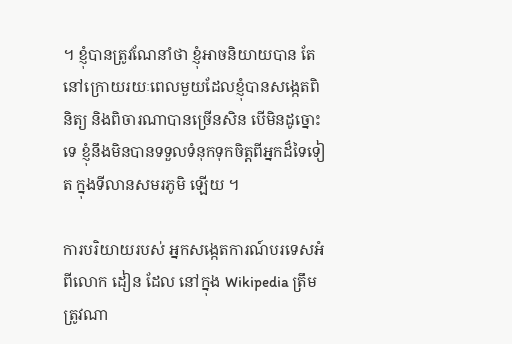។ ខ្ញុំបានត្រូវណែនាំថា ខ្ញុំអាចនិយាយបាន តែនៅក្រោយរយៈពេលមួយដែលខ្ញុំបានសង្កេតពិនិត្យ និងពិចារណាបានច្រើនសិន បើមិនដូច្នោះទេ ខ្ញុំនឹងមិនបានទទួលទំនុកទុកចិត្តពីអ្នកដ៏ទៃទៀត ក្នុងទីលានសមរភូមិ ឡើយ ។

ការបរិយាយរបស់ អ្នកសង្កេតការណ៍បរទេសអំពីលោក ដៀន ដែល នៅក្នុង Wikipedia ត្រឹមត្រូវណា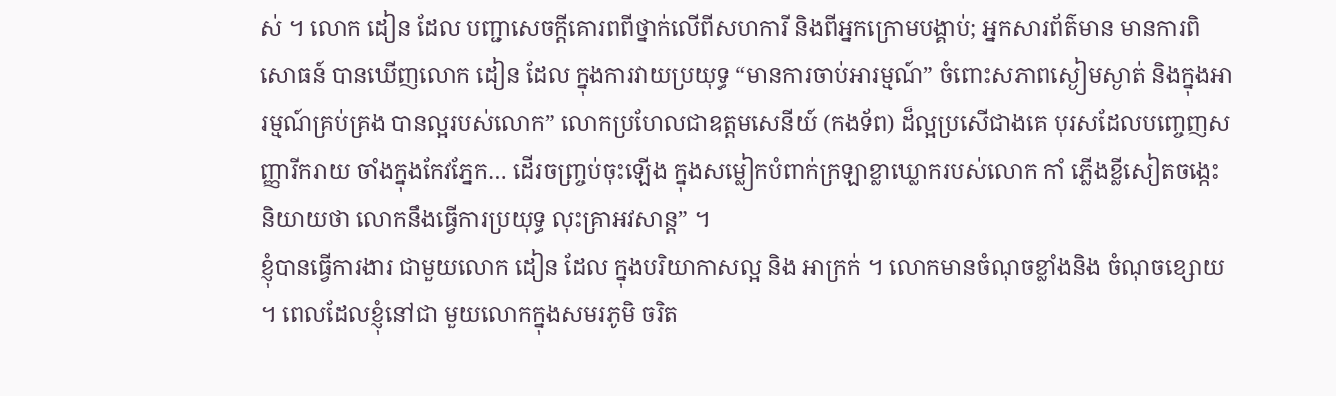ស់ ។ លោក ដៀន ដែល បញ្ជាសេចក្តីគោរពពីថ្នាក់លើពីសហការី និងពីអ្នកក្រោមបង្គាប់; អ្នកសារព័ត៌មាន មានការពិសោធន៍ បានឃើញលោក ដៀន ដែល ក្នុងការវាយប្រយុទ្ធ “មានការចាប់អារម្មណ៍” ចំពោះសភាពស្ងៀមស្ងាត់ និងក្នុងអារម្មណ៍គ្រប់គ្រង បានល្អរបស់លោក” លោកប្រហែលជាឧត្តមសេនីយ៍ (កងទ័ព) ដ៏ល្អប្រសើជាងគេ បុរសដែលបញ្ចេញសញ្ញារីករាយ ចាំងក្នុងកែវភ្នែក… ដើរចញ្ច្រប់ចុះឡើង ក្នុងសម្លៀកបំពាក់ក្រឡាខ្លាឃ្លោករបស់លោក កាំ ភ្លើងខ្លីសៀតចង្កេះ និយាយថា លោកនឹងធ្វើការប្រយុទ្ធ លុះគ្រាអវសាន្ត” ។
ខ្ញុំបានធ្វើការងារ ជាមួយលោក ដៀន ដែល ក្នុងបរិយាកាសល្អ និង អាក្រក់ ។ លោកមានចំណុចខ្លាំងនិង ចំណុចខ្សោយ ។ ពេលដែលខ្ញុំនៅជា មួយលោកក្នុងសមរភូមិ ចរិត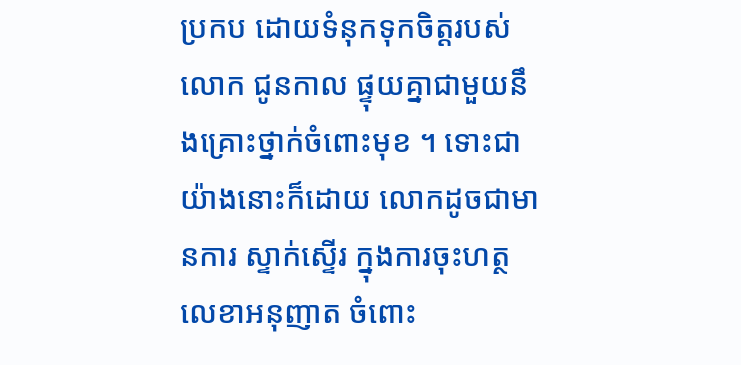ប្រកប ដោយទំនុកទុកចិត្តរបស់លោក ជូនកាល ផ្ទុយគ្នាជាមួយនឹងគ្រោះថ្នាក់ចំពោះមុខ ។ ទោះជាយ៉ាងនោះក៏ដោយ លោកដូចជាមានការ ស្ទាក់ស្ទើរ ក្នុងការចុះហត្ថលេខាអនុញាត ចំពោះ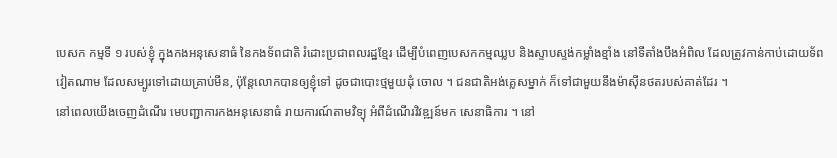បេសក កម្មទី ១ របស់ខ្ញុំ ក្នុងកងអនុសេនាធំ នៃកងទ័ពជាតិ រំដោះប្រជាពលរដ្ឋខ្មែរ ដើម្បីបំពេញបេសកកម្មឈ្លប និងស្ទាបស្ទង់កម្លាំងខ្មាំង នៅទីតាំងបឹងអំពិល ដែលត្រូវកាន់កាប់ដោយទ័ពវៀតណាម ដែលសម្បូរទៅដោយគ្រាប់មីន, ប៉ុន្តែលោកបានឲ្យខ្ញុំទៅ ដូចជាបោះថ្មមួយដុំ ចោល ។ ជនជាតិអង់គ្លេសម្នាក់ ក៏ទៅជាមួយនឹងម៉ាស៊ីនថតរបស់គាត់ដែរ ។
នៅពេលយើងចេញដំណើរ មេបញ្ជាការកងអនុសេនាធំ រាយការណ៍តាមវិទ្យុ អំពីដំណើរវិវឌ្ឍន៍មក សេនាធិការ ។ នៅ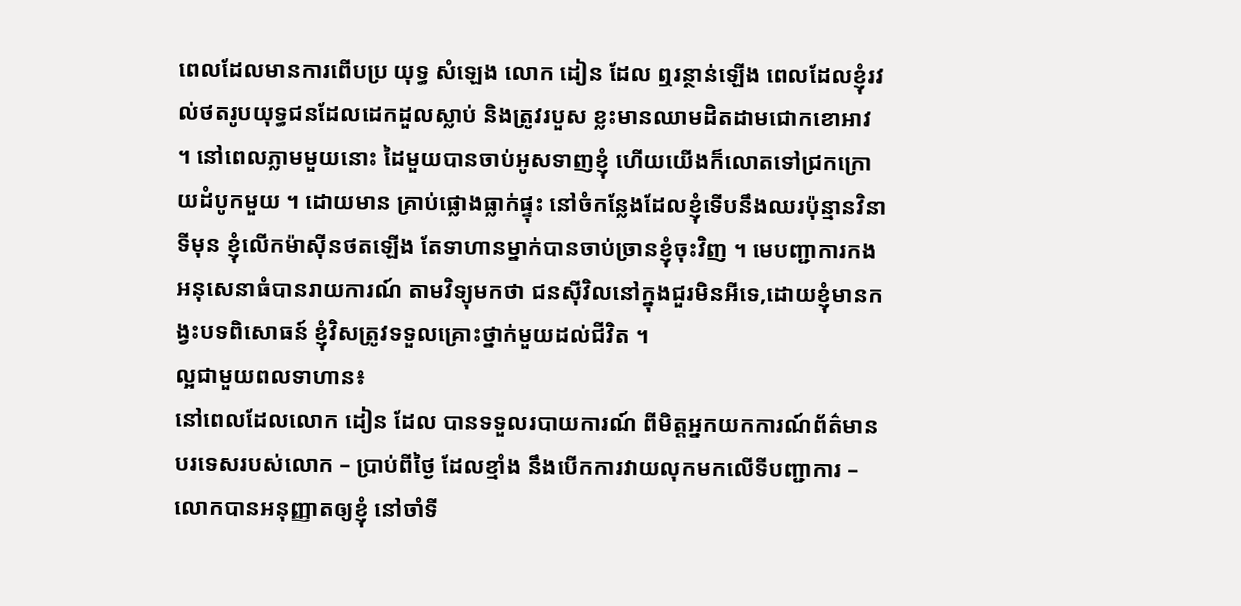ពេលដែលមានការពើបប្រ យុទ្ធ សំឡេង លោក ដៀន ដែល ឮរន្ថាន់ឡើង ពេលដែលខ្ញុំរវល់ថតរូបយុទ្ធជនដែលដេកដួលស្លាប់ និងត្រូវរបួស ខ្លះមានឈាមដិតដាមជោកខោអាវ ។ នៅពេលភ្លាមមួយនោះ ដៃមួយបានចាប់អូសទាញខ្ញុំ ហើយយើងក៏លោតទៅជ្រកក្រោយដំបូកមួយ ។ ដោយមាន គ្រាប់ផ្លោងធ្លាក់ផ្ទុះ នៅចំកន្លែងដែលខ្ញុំទើបនឹងឈរប៉ុន្មានវិនាទីមុន ខ្ញុំលើកម៉ាស៊ីនថតឡើង តែទាហានម្នាក់បានចាប់ច្រានខ្ញុំចុះវិញ ។ មេបញ្ជាការកងអនុសេនាធំបានរាយការណ៍ តាមវិទ្យុមកថា ជនស៊ីវិលនៅក្នុងជួរមិនអីទេ,ដោយខ្ញុំមានកង្វះបទពិសោធន៍ ខ្ញុំវិសត្រូវទទួលគ្រោះថ្នាក់មួយដល់ជីវិត ។
ល្អជាមួយពលទាហាន៖
នៅពេលដែលលោក ដៀន ដែល បានទទួលរបាយការណ៍ ពីមិត្តអ្នកយកការណ៍ព័ត៌មាន បរទេសរបស់លោក – ប្រាប់ពីថ្ងៃ ដែលខ្មាំង នឹងបើកការវាយលុកមកលើទីបញ្ជាការ – លោកបានអនុញ្ញាតឲ្យខ្ញុំ នៅចាំទី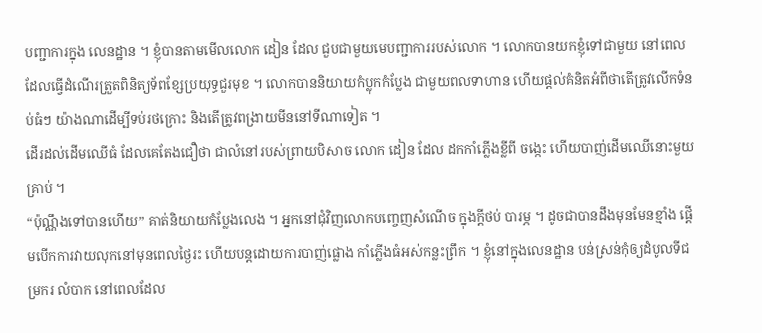បញ្ជាការក្នុង លេនដ្ឋាន ។ ខ្ញុំបានតាមមើលលោក ដៀន ដែល ជួបជាមួយមេបញ្ជាការរបស់លោក ។ លោកបានយកខ្ញុំទៅជាមួយ នៅពេលដែលធ្វើដំណើរត្រួតពិនិត្យទ័ពខ្សែប្រយុទ្ធជួរមុខ ។ លោកបាននិយាយកំប្លុកកំប្លែង ជាមួយពលទាហាន ហើយផ្តល់គំនិតអំពីថាតើត្រូវលើកទំនប់ធំៗ យ៉ាងណាដើម្បីទប់រថក្រោះ និងតើត្រូវពង្រាយមីននៅទីណាទៀត ។
ដើរដល់ដើមឈើធំ ដែលគេតែងជឿថា ជាលំនៅរបស់ព្រាយបិសាច លោក ដៀន ដែល ដកកាំភ្លើងខ្លីពី ចង្កេះ ហើយបាញ់ដើមឈើនោះមួយគ្រាប់ ។
“ប៉ុណ្ណឹងទៅបានហើយ” គាត់និយាយកំប្លែងលេង ។ អ្នកនៅជុំវិញលោកបញ្ចេញសំណើច ក្នុងក្តីថប់ បារម្ភ ។ ដូចជាបានដឹងមុនមែនខ្មាំង ផ្តើមបើកការវាយលុកនៅមុនពេលថ្ងៃរះ ហើយបន្តដោយការបាញ់ផ្លោង កាំភ្លើងធំអស់កន្លះព្រឹក ។ ខ្ញុំនៅក្នុងលេនដ្ឋាន បន់ស្រន់កុំឲ្យដំបូលទីជម្រករ លំបាក នៅពេលដែល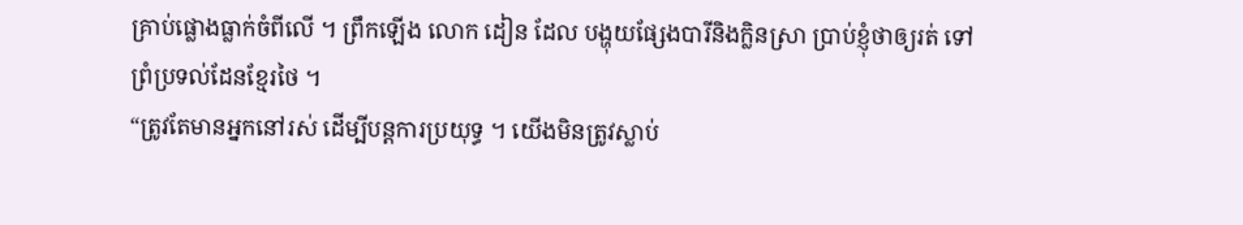គ្រាប់ផ្លោងធ្លាក់ចំពីលើ ។ ព្រឹកឡើង លោក ដៀន ដែល បង្ហុយផ្សែងបារីនិងក្លិនស្រា ប្រាប់ខ្ញុំថាឲ្យរត់ ទៅព្រំប្រទល់ដែនខ្មែរថៃ ។
“ត្រូវតែមានអ្នកនៅរស់ ដើម្បីបន្តការប្រយុទ្ធ ។ យើងមិនត្រូវស្លាប់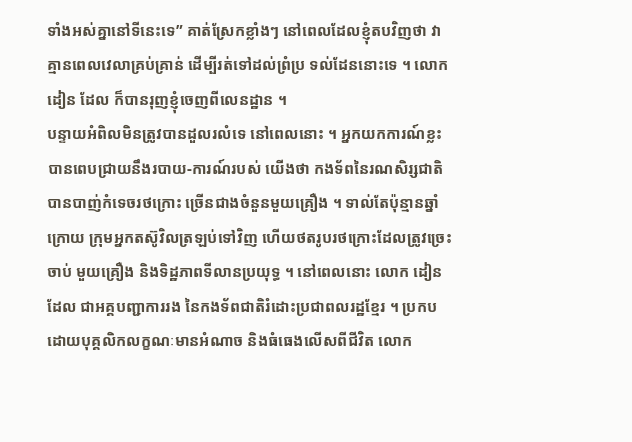ទាំងអស់គ្នានៅទីនេះទេ” គាត់ស្រែកខ្លាំងៗ នៅពេលដែលខ្ញុំតបវិញថា វាគ្មានពេលវេលាគ្រប់គ្រាន់ ដើម្បីរត់ទៅដល់ព្រំប្រ ទល់ដែននោះទេ ។ លោក ដៀន ដែល ក៏បានរុញខ្ញុំចេញពីលេនដ្ឋាន ។
បន្ទាយអំពិលមិនត្រូវបានដួលរលំទេ នៅពេលនោះ ។ អ្នកយកការណ៍ខ្លះបានពេបជ្រាយនឹងរបាយ-ការណ៍របស់ យើងថា កងទ័ពនៃរណសិរ្សជាតិបានបាញ់កំទេចរថក្រោះ ច្រើនជាងចំនួនមួយគ្រឿង ។ ទាល់តែប៉ុន្មានឆ្នាំក្រោយ ក្រុមអ្នកតស៊ូវិលត្រឡប់ទៅវិញ ហើយថតរូបរថក្រោះដែលត្រូវច្រេះចាប់ មួយគ្រឿង និងទិដ្ឋភាពទីលានប្រយុទ្ធ ។ នៅពេលនោះ លោក ដៀន ដែល ជាអគ្គបញ្ជាការរង នៃកងទ័ពជាតិរំដោះប្រជាពលរដ្ឋខ្មែរ ។ ប្រកបដោយបុគ្គលិកលក្ខណៈមានអំណាច និងធំធេងលើសពីជីវិត លោក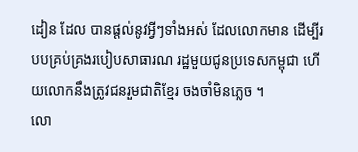ដៀន ដែល បានផ្តល់នូវអ្វីៗទាំងអស់ ដែលលោកមាន ដើម្បីរបបគ្រប់គ្រងរបៀបសាធារណ រដ្ឋមួយជូនប្រទេសកម្ពុជា ហើយលោកនឹងត្រូវជនរួមជាតិខ្មែរ ចងចាំមិនភ្លេច ។
លោ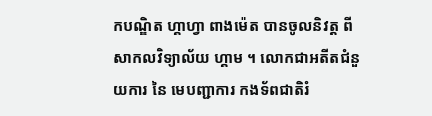កបណ្ឌិត ហ្គាហ្វា ពាងម៉េត បានចូលនិវត្ត ពីសាកលវិទ្យាល័យ ហ្គាម ។ លោកជាអតីតជំនួយការ នៃ មេបញ្ជាការ កងទ័ពជាតិរំ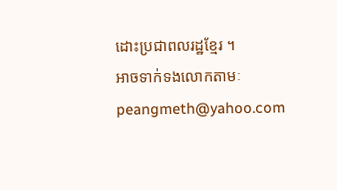ដោះប្រជាពលរដ្ឋខ្មែរ ។
អាចទាក់ទងលោកតាមៈ
peangmeth@yahoo.com